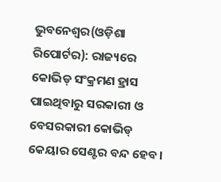ଭୁବନେଶ୍ୱର(ଓଡ଼ିଶା ରିପୋର୍ଟର): ରାଜ୍ୟରେ କୋଭିଡ୍ ସଂକ୍ରମଣ ହ୍ରାସ ପାଇଥିବାରୁ ସରକାରୀ ଓ ବେସରକାରୀ କୋଭିଡ୍ କେୟାର ସେଣ୍ଟର ବନ୍ଦ ହେବ।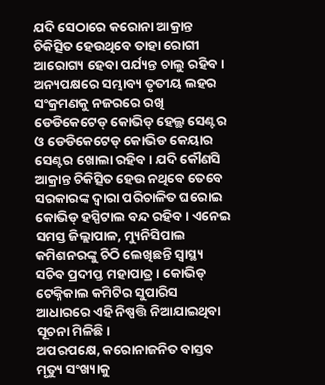ଯଦି ସେଠାରେ କରୋନା ଆକ୍ରାନ୍ତ ଚିକିତ୍ସିତ ହେଉଥିବେ ତାହା ରୋଗୀ ଆରୋଗ୍ୟ ହେବା ପର୍ଯ୍ୟନ୍ତ ଚାଲୁ ରହିବ ।
ଅନ୍ୟପକ୍ଷରେ ସମ୍ଭାବ୍ୟ ତୃତୀୟ ଲହର ସଂକ୍ରମଣକୁ ନଜରରେ ରଖି ଡେଡିକେଟେଡ୍ କୋଭିଡ୍ ହେଲ୍ଥ ସେଣ୍ଟର ଓ ଡେଡିକେଟେଡ୍ କୋଭିଡ କେୟାର ସେଣ୍ଟର ଖୋଲା ରହିବ । ଯଦି କୌଣସି ଆକ୍ରାନ୍ତ ଚିକିତ୍ସିତ ହେଉ ନଥିବେ ତେବେ ସରକାରଙ୍କ ଦ୍ୱାରା ପରିଚାଳିତ ଘରୋଇ କୋଭିଡ୍ ହସ୍ପିଟାଲ ବନ୍ଦ ରହିବ । ଏନେଇ ସମସ୍ତ ଜିଲ୍ଲାପାଳ, ମ୍ୟୁନିସିପାଲ କମିଶନରଙ୍କୁ ଚିଠି ଲେଖିଛନ୍ତି ସ୍ୱାସ୍ଥ୍ୟ ସଚିବ ପ୍ରଦୀପ୍ତ ମହାପାତ୍ର । କୋଭିଡ୍ ଟେକ୍ନିକାଲ କମିଟିର ସୁପାରିସ ଆଧାରରେ ଏହି ନିଷ୍ପତ୍ତି ନିଆଯାଇଥିବା ସୂଚନା ମିଳିଛି।
ଅପରପକ୍ଷେ, କରୋନାଜନିତ ବାସ୍ତବ ମୃତ୍ୟୁ ସଂଖ୍ୟାକୁ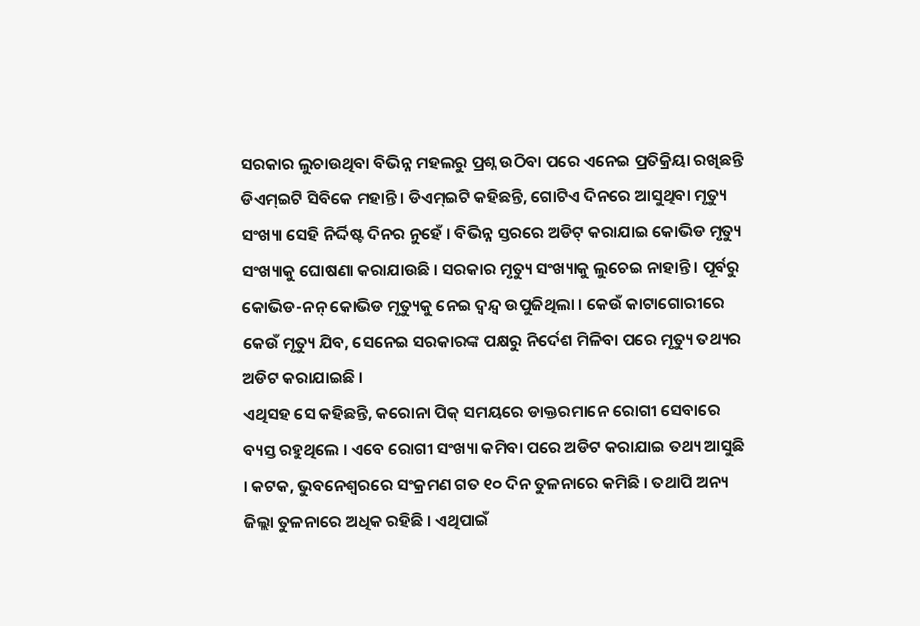ସରକାର ଲୁଚାଉଥିବା ବିଭିନ୍ନ ମହଲରୁ ପ୍ରଶ୍ନ ଉଠିବା ପରେ ଏନେଇ ପ୍ରତିକ୍ରିୟା ରଖିଛନ୍ତି ଡିଏମ୍ଇଟି ସିବିକେ ମହାନ୍ତି। ଡିଏମ୍ଇଟି କହିଛନ୍ତି, ଗୋଟିଏ ଦିନରେ ଆସୁଥିବା ମୃତ୍ୟୁ ସଂଖ୍ୟା ସେହି ନିର୍ଦ୍ଦିଷ୍ଟ ଦିନର ନୁହେଁ । ବିଭିନ୍ନ ସ୍ତରରେ ଅଡିଟ୍ କରାଯାଇ କୋଭିଡ ମୃତ୍ୟୁ ସଂଖ୍ୟାକୁ ଘୋଷଣା କରାଯାଉଛି । ସରକାର ମୃତ୍ୟୁ ସଂଖ୍ୟାକୁ ଲୁଚେଇ ନାହାନ୍ତି । ପୂର୍ବରୁ କୋଭିଡ-ନନ୍ କୋଭିଡ ମୃତ୍ୟୁକୁ ନେଇ ଦ୍ୱନ୍ଦ୍ୱ ଉପୁଜିଥିଲା । କେଉଁ କାଟାଗୋରୀରେ କେଉଁ ମୃତ୍ୟୁ ଯିବ, ସେନେଇ ସରକାରଙ୍କ ପକ୍ଷରୁ ନିର୍ଦେଶ ମିଳିବା ପରେ ମୃତ୍ୟୁ ତଥ୍ୟର ଅଡିଟ କରାଯାଇଛି ।
ଏଥିସହ ସେ କହିଛନ୍ତି, କରୋନା ପିକ୍ ସମୟରେ ଡାକ୍ତରମାନେ ରୋଗୀ ସେବାରେ ବ୍ୟସ୍ତ ରହୁଥିଲେ । ଏବେ ରୋଗୀ ସଂଖ୍ୟା କମିବା ପରେ ଅଡିଟ କରାଯାଇ ତଥ୍ୟ ଆସୁଛି । କଟକ, ଭୁବନେଶ୍ୱରରେ ସଂକ୍ରମଣ ଗତ ୧୦ ଦିନ ତୁଳନାରେ କମିଛି । ତଥାପି ଅନ୍ୟ ଜିଲ୍ଲା ତୁଳନାରେ ଅଧିକ ରହିଛି । ଏଥିପାଇଁ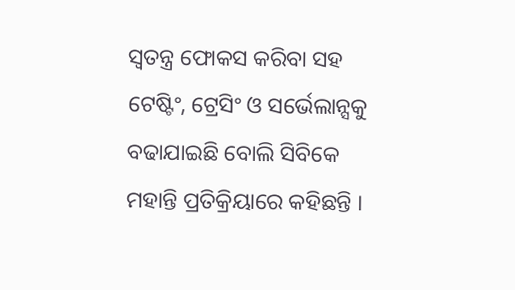ସ୍ୱତନ୍ତ୍ର ଫୋକସ କରିବା ସହ ଟେଷ୍ଟିଂ, ଟ୍ରେସିଂ ଓ ସର୍ଭେଲାନ୍ସକୁ ବଢାଯାଇଛି ବୋଲି ସିବିକେ ମହାନ୍ତି ପ୍ରତିକ୍ରିୟାରେ କହିଛନ୍ତି ।